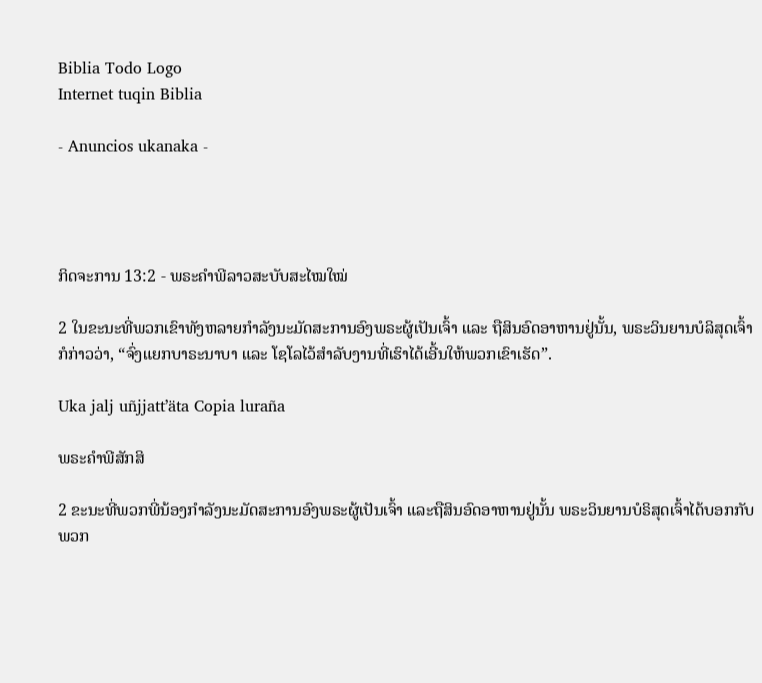Biblia Todo Logo
Internet tuqin Biblia

- Anuncios ukanaka -




ກິດຈະການ 13:2 - ພຣະຄຳພີລາວສະບັບສະໄໝໃໝ່

2 ໃນຂະນະທີ່ພວກເຂົາທັງຫລາຍກຳລັງນະມັດສະການອົງພຣະຜູ້ເປັນເຈົ້າ ແລະ ຖືສິນອົດອາຫານຢູ່ນັ້ນ, ພຣະວິນຍານບໍລິສຸດເຈົ້າກໍກ່າວວ່າ, “ຈົ່ງແຍກບາຣະນາບາ ແລະ ໂຊໂລໄວ້ສຳລັບງານທີ່ເຮົາໄດ້ເອີ້ນໃຫ້ພວກເຂົາເຮັດ”.

Uka jalj uñjjattʼäta Copia luraña

ພຣະຄຳພີສັກສິ

2 ຂະນະທີ່ພວກພີ່ນ້ອງກຳລັງນະມັດສະການອົງພຣະຜູ້ເປັນເຈົ້າ ແລະຖືສິນອົດອາຫານຢູ່ນັ້ນ ພຣະວິນຍານບໍຣິສຸດເຈົ້າໄດ້ບອກກັບພວກ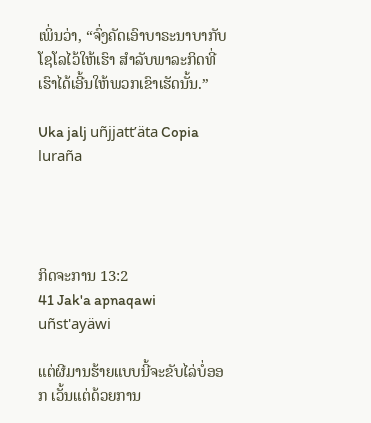ເພິ່ນວ່າ, “ຈົ່ງຄັດເອົາບາຣະນາບາກັບໂຊໂລໄວ້ໃຫ້ເຮົາ ສຳລັບພາລະກິດທີ່ເຮົາໄດ້ເອີ້ນໃຫ້ພວກເຂົາເຮັດນັ້ນ.”

Uka jalj uñjjattʼäta Copia luraña




ກິດຈະການ 13:2
41 Jak'a apnaqawi uñst'ayäwi

ແຕ່ຜີມານຮ້າຍແບບນີ້ຈະຂັບໄລ່ບໍ່ອອກ ເວັ້ນແຕ່ດ້ວຍການ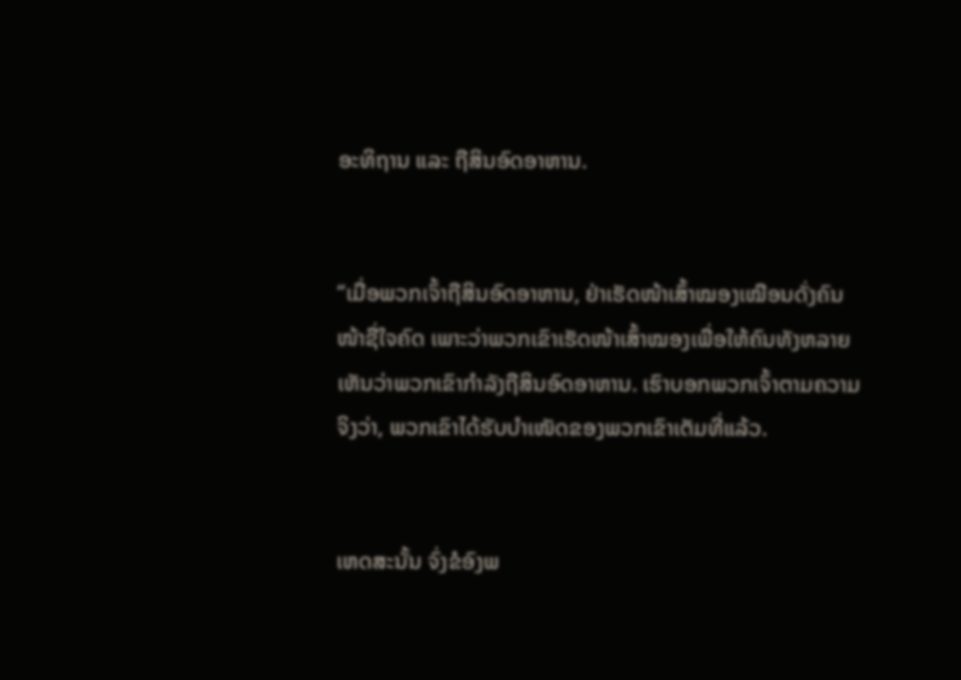ອະທິຖານ ແລະ ຖືສິນອົດອາຫານ.


“ເມື່ອພວກເຈົ້າຖືສິນອົດອາຫານ, ຢ່າເຮັດໜ້າເສົ້າໝອງເໝືອນດັ່ງຄົນໜ້າຊື່ໃຈຄົດ ເພາະວ່າພວກເຂົາເຮັດໜ້າເສົ້າໝອງເພື່ອໃຫ້ຄົນທັງຫລາຍເຫັນວ່າພວກເຂົາກຳລັງຖືສິນອົດອາຫານ. ເຮົາບອກພວກເຈົ້າຕາມຄວາມຈິງວ່າ, ພວກເຂົາໄດ້ຮັບບຳເໜັດຂອງພວກເຂົາເຕັມທີ່ແລ້ວ.


ເຫດສະນັ້ນ ຈົ່ງຂໍອົງພ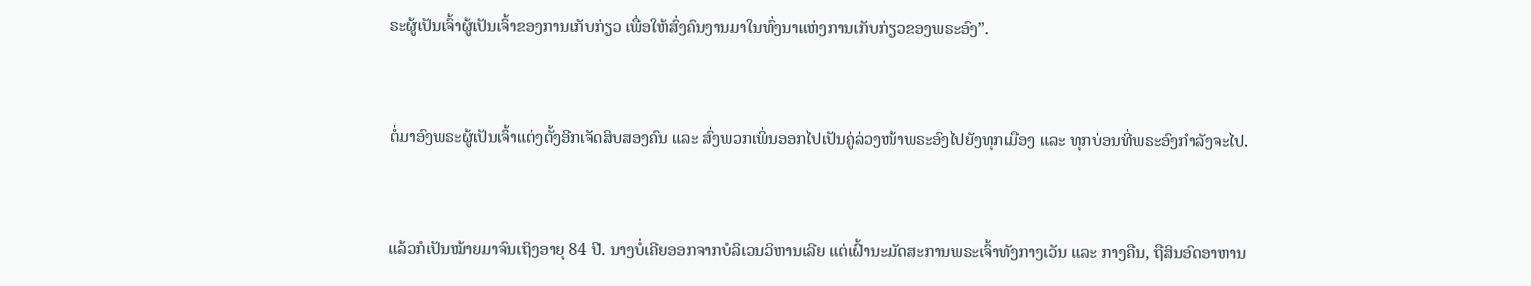ຣະຜູ້ເປັນເຈົ້າຜູ້ເປັນເຈົ້າຂອງການເກັບກ່ຽວ ເພື່ອໃຫ້ສົ່ງຄົນງານມາໃນທົ່ງນາແຫ່ງການເກັບກ່ຽວຂອງພຣະອົງ”.


ຕໍ່ມາອົງພຣະຜູ້ເປັນເຈົ້າແຕ່ງຕັ້ງອີກເຈັດສິບສອງຄົນ ແລະ ສົ່ງພວກເພິ່ນອອກໄປເປັນຄູ່ລ່ວງໜ້າພຣະອົງໄປຍັງທຸກເມືອງ ແລະ ທຸກບ່ອນທີ່ພຣະອົງກຳລັງຈະໄປ.


ແລ້ວກໍເປັນໝ້າຍມາຈົນເຖິງອາຍຸ 84 ປີ. ນາງບໍ່ເຄີຍອອກຈາກບໍລິເວນວິຫານເລີຍ ແຕ່ເຝົ້ານະມັດສະການພຣະເຈົ້າທັງກາງເວັນ ແລະ ກາງຄືນ, ຖືສິນອົດອາຫານ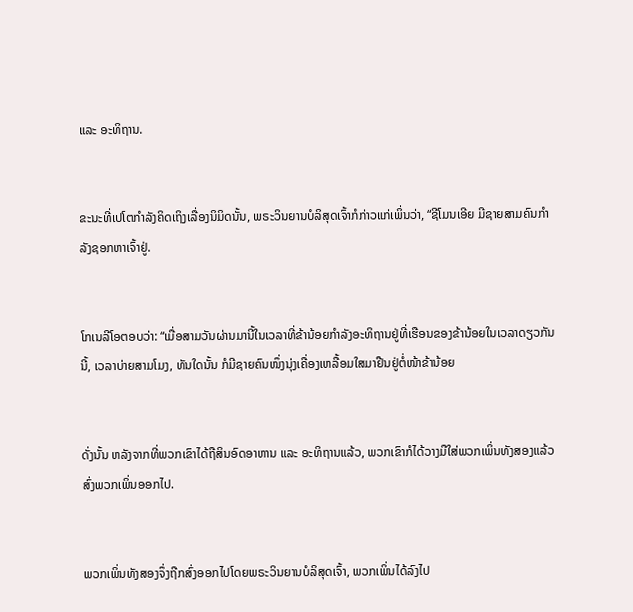ແລະ ອະທິຖານ.


ຂະນະທີ່ເປໂຕກຳລັງຄິດເຖິງເລື່ອງນິມິດນັ້ນ, ພຣະວິນຍານບໍລິສຸດເຈົ້າກໍກ່າວແກ່ເພິ່ນວ່າ, “ຊີໂມນເອີຍ ມີຊາຍສາມຄົນກຳລັງຊອກຫາເຈົ້າຢູ່.


ໂກເນລີໂອຕອບວ່າ: “ເມື່ອສາມວັນຜ່ານມານີ້ໃນເວລາທີ່ຂ້ານ້ອຍກຳລັງອະທິຖານຢູ່ທີ່ເຮືອນຂອງຂ້ານ້ອຍໃນເວລາດຽວກັນນີ້, ເວລາບ່າຍສາມໂມງ, ທັນໃດນັ້ນ ກໍມີຊາຍຄົນໜຶ່ງນຸ່ງເຄື່ອງເຫລື້ອມໃສມາຢືນຢູ່ຕໍ່ໜ້າຂ້ານ້ອຍ


ດັ່ງນັ້ນ ຫລັງຈາກທີ່ພວກເຂົາໄດ້ຖືສິນອົດອາຫານ ແລະ ອະທິຖານແລ້ວ, ພວກເຂົາກໍໄດ້ວາງມືໃສ່ພວກເພິ່ນທັງສອງແລ້ວສົ່ງພວກເພິ່ນອອກໄປ.


ພວກເພິ່ນທັງສອງຈຶ່ງຖືກສົ່ງອອກໄປໂດຍພຣະວິນຍານບໍລິສຸດເຈົ້າ, ພວກເພິ່ນໄດ້ລົງໄປ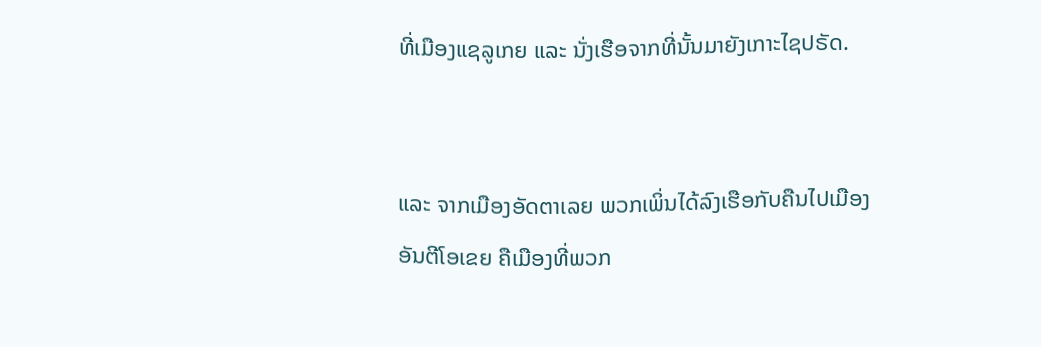ທີ່ເມືອງແຊລູເກຍ ແລະ ນັ່ງເຮືອຈາກທີ່ນັ້ນມາຍັງເກາະໄຊປຣັດ.


ແລະ ຈາກເມືອງອັດຕາເລຍ ພວກເພິ່ນໄດ້ລົງເຮືອກັບຄືນໄປເມືອງອັນຕີໂອເຂຍ ຄືເມືອງທີ່ພວກ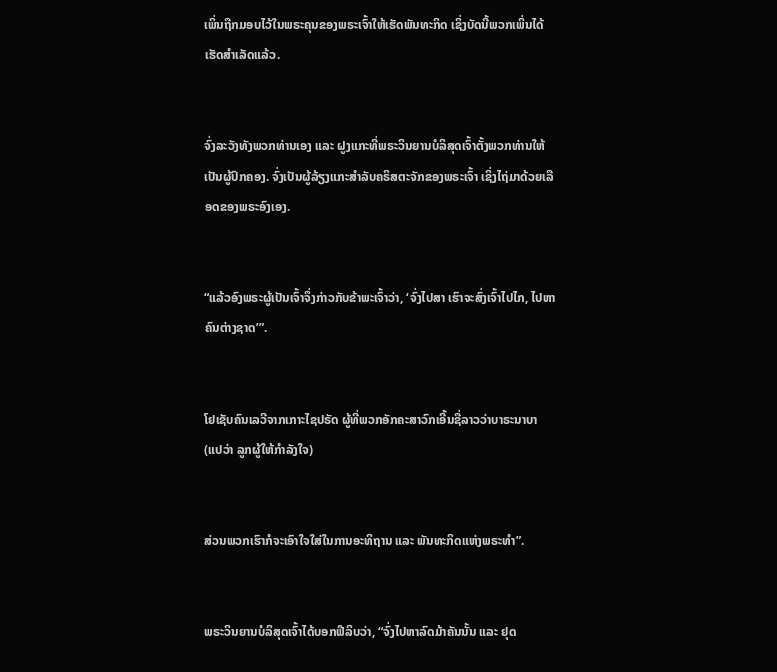ເພິ່ນຖືກມອບໄວ້ໃນພຣະຄຸນຂອງພຣະເຈົ້າໃຫ້ເຮັດພັນທະກິດ ເຊິ່ງບັດນີ້ພວກເພິ່ນໄດ້ເຮັດສຳເລັດແລ້ວ.


ຈົ່ງລະວັງທັງພວກທ່ານເອງ ແລະ ຝູງແກະທີ່ພຣະວິນຍານບໍລິສຸດເຈົ້າຕັ້ງພວກທ່ານໃຫ້ເປັນຜູ້ປົກຄອງ. ຈົ່ງເປັນຜູ້ລ້ຽງແກະສຳລັບຄຣິສຕະຈັກຂອງພຣະເຈົ້າ ເຊິ່ງໄຖ່ມາດ້ວຍເລືອດຂອງພຣະອົງເອງ.


“ແລ້ວອົງພຣະຜູ້ເປັນເຈົ້າຈຶ່ງກ່າວກັບຂ້າພະເຈົ້າວ່າ, ‘ຈົ່ງໄປສາ ເຮົາຈະສົ່ງເຈົ້າໄປໄກ, ໄປຫາຄົນຕ່າງຊາດ’”.


ໂຢເຊັບຄົນເລວີຈາກເກາະໄຊປຣັດ ຜູ້ທີ່ພວກອັກຄະສາວົກເອີ້ນຊື່ລາວວ່າບາຣະນາບາ (ແປວ່າ ລູກຜູ້ໃຫ້ກຳລັງໃຈ)


ສ່ວນພວກເຮົາກໍຈະເອົາໃຈໃສ່ໃນການອະທິຖານ ແລະ ພັນທະກິດແຫ່ງພຣະທຳ”.


ພຣະວິນຍານບໍລິສຸດເຈົ້າໄດ້ບອກຟີລິບວ່າ, “ຈົ່ງໄປຫາລົດມ້າຄັນນັ້ນ ແລະ ຢຸດ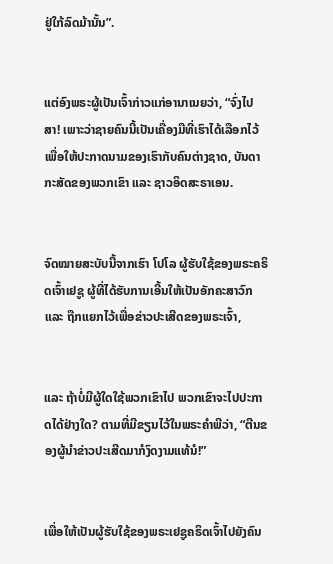ຢູ່ໃກ້ລົດມ້ານັ້ນ”.


ແຕ່ອົງພຣະຜູ້ເປັນເຈົ້າກ່າວແກ່ອານາເນຍວ່າ, “ຈົ່ງໄປສາ! ເພາະວ່າຊາຍຄົນນີ້ເປັນເຄື່ອງມືທີ່ເຮົາໄດ້ເລືອກໄວ້ເພື່ອໃຫ້ປະກາດນາມຂອງເຮົາກັບຄົນຕ່າງຊາດ, ບັນດາກະສັດຂອງພວກເຂົາ ແລະ ຊາວອິດສະຣາເອນ.


ຈົດໝາຍສະບັບນີ້ຈາກເຮົາ ໂປໂລ ຜູ້ຮັບໃຊ້ຂອງພຣະຄຣິດເຈົ້າເຢຊູ ຜູ້ທີ່ໄດ້ຮັບການເອີ້ນໃຫ້ເປັນອັກຄະສາວົກ ແລະ ຖືກແຍກໄວ້ເພື່ອຂ່າວປະເສີດຂອງພຣະເຈົ້າ,


ແລະ ຖ້າບໍ່ມີຜູ້ໃດໃຊ້ພວກເຂົາໄປ ພວກເຂົາຈະໄປປະກາດໄດ້ຢ່າງໃດ? ຕາມທີ່ມີຂຽນໄວ້ໃນພຣະຄຳພີວ່າ, “ຕີນຂອງຜູ້ນຳຂ່າວປະເສີດມາກໍງົດງາມແທ້ນໍ!”


ເພື່ອໃຫ້ເປັນຜູ້ຮັບໃຊ້ຂອງພຣະເຢຊູຄຣິດເຈົ້າໄປຍັງຄົນ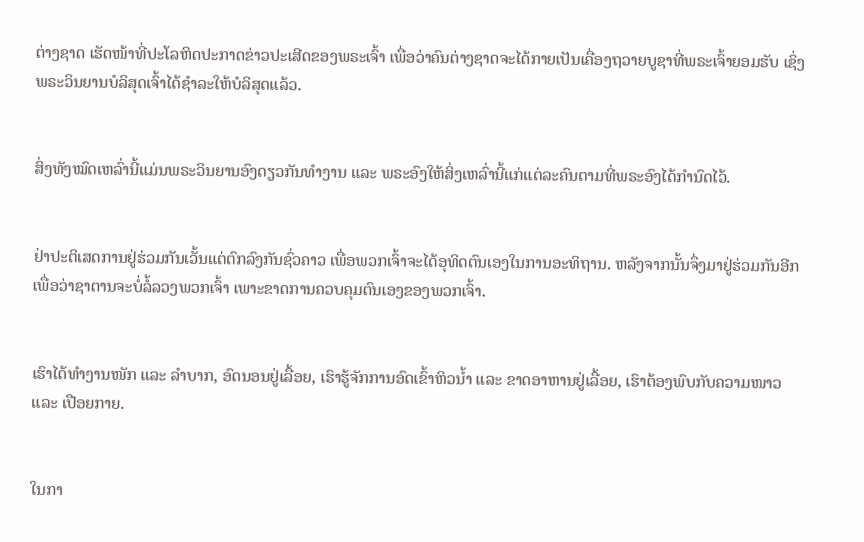ຕ່າງຊາດ ເຮັດໜ້າທີ່ປະໂລຫິດປະກາດຂ່າວປະເສີດຂອງພຣະເຈົ້າ ເພື່ອວ່າຄົນຕ່າງຊາດຈະໄດ້ກາຍເປັນເຄື່ອງຖວາຍບູຊາທີ່ພຣະເຈົ້າຍອມຮັບ ເຊິ່ງພຣະວິນຍານບໍລິສຸດເຈົ້າໄດ້ຊຳລະໃຫ້ບໍລິສຸດແລ້ວ.


ສິ່ງທັງໝົດເຫລົ່ານີ້ແມ່ນພຣະວິນຍານອົງດຽວກັນທຳງານ ແລະ ພຣະອົງໃຫ້ສິ່ງເຫລົ່ານີ້ແກ່ແຕ່ລະຄົນຕາມທີ່ພຣະອົງໄດ້ກຳນົດໄວ້.


ຢ່າປະຕິເສດການຢູ່ຮ່ວມກັນເວັ້ນແຕ່ຕົກລົງກັນຊົ່ວຄາວ ເພື່ອພວກເຈົ້າຈະໄດ້ອຸທິດຕົນເອງໃນການອະທິຖານ. ຫລັງຈາກນັ້ນຈຶ່ງມາຢູ່ຮ່ວມກັນອີກ ເພື່ອວ່າຊາຕານຈະບໍ່ລໍ້ລວງພວກເຈົ້າ ເພາະຂາດການຄວບຄຸມຕົນເອງຂອງພວກເຈົ້າ.


ເຮົາໄດ້ທຳງານໜັກ ແລະ ລຳບາກ, ອົດນອນຢູ່ເລື້ອຍ, ເຮົາຮູ້ຈັກການອົດເຂົ້າຫິວນ້ຳ ແລະ ຂາດອາຫານຢູ່ເລື້ອຍ, ເຮົາຕ້ອງພົບກັບຄວາມໜາວ ແລະ ເປືອຍກາຍ.


ໃນກາ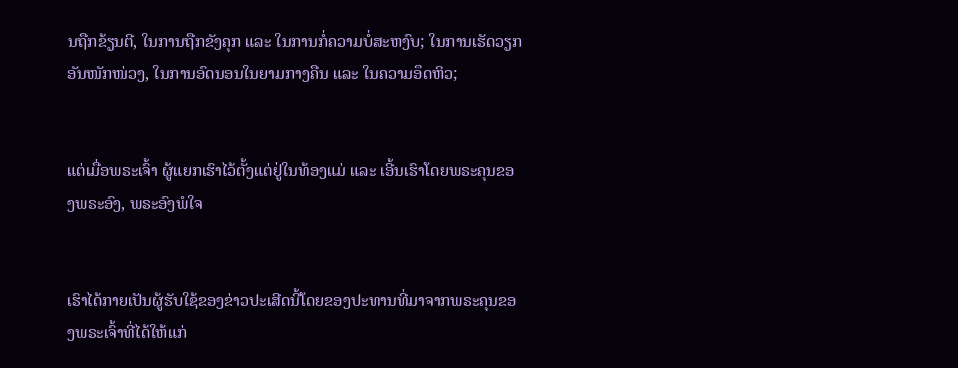ນຖືກຂ້ຽນຕີ, ໃນການຖືກຂັງຄຸກ ແລະ ໃນການກໍ່ຄວາມບໍ່ສະຫງົບ; ໃນການເຮັດວຽກອັນໜັກໜ່ວງ, ໃນການອົດນອນໃນຍາມກາງຄືນ ແລະ ໃນຄວາມອຶດຫິວ;


ແຕ່ເມື່ອພຣະເຈົ້າ ຜູ້ແຍກເຮົາໄວ້ຕັ້ງແຕ່ຢູ່ໃນທ້ອງແມ່ ແລະ ເອີ້ນເຮົາໂດຍພຣະຄຸນຂອງພຣະອົງ, ພຣະອົງພໍໃຈ


ເຮົາໄດ້ກາຍເປັນຜູ້ຮັບໃຊ້ຂອງຂ່າວປະເສີດນີ້ໂດຍຂອງປະທານທີ່ມາຈາກພຣະຄຸນຂອງພຣະເຈົ້າທີ່ໄດ້ໃຫ້ແກ່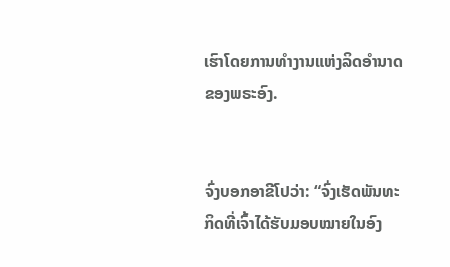ເຮົາໂດຍການທຳງານແຫ່ງລິດອຳນາດຂອງພຣະອົງ.


ຈົ່ງບອກອາຂີໂປວ່າ: “ຈົ່ງເຮັດພັນທະກິດທີ່ເຈົ້າໄດ້ຮັບມອບໝາຍໃນອົງ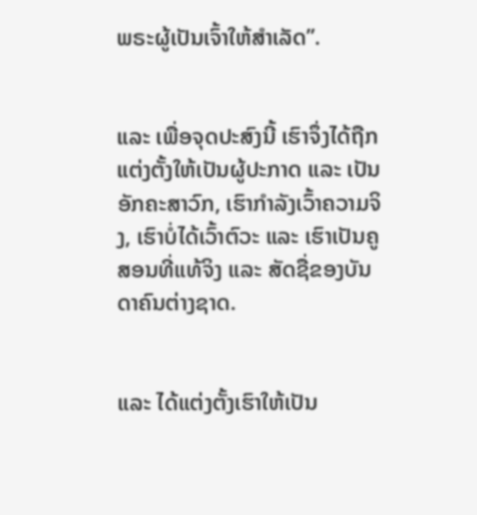ພຣະຜູ້ເປັນເຈົ້າໃຫ້ສຳເລັດ”.


ແລະ ເພື່ອຈຸດປະສົງນີ້ ເຮົາຈຶ່ງໄດ້ຖືກແຕ່ງຕັ້ງໃຫ້ເປັນຜູ້ປະກາດ ແລະ ເປັນອັກຄະສາວົກ, ເຮົາກຳລັງເວົ້າຄວາມຈິງ, ເຮົາບໍ່ໄດ້ເວົ້າຕົວະ ແລະ ເຮົາເປັນຄູສອນທີ່ແທ້ຈິງ ແລະ ສັດຊື່ຂອງບັນດາຄົນຕ່າງຊາດ.


ແລະ ໄດ້ແຕ່ງຕັ້ງເຮົາໃຫ້ເປັນ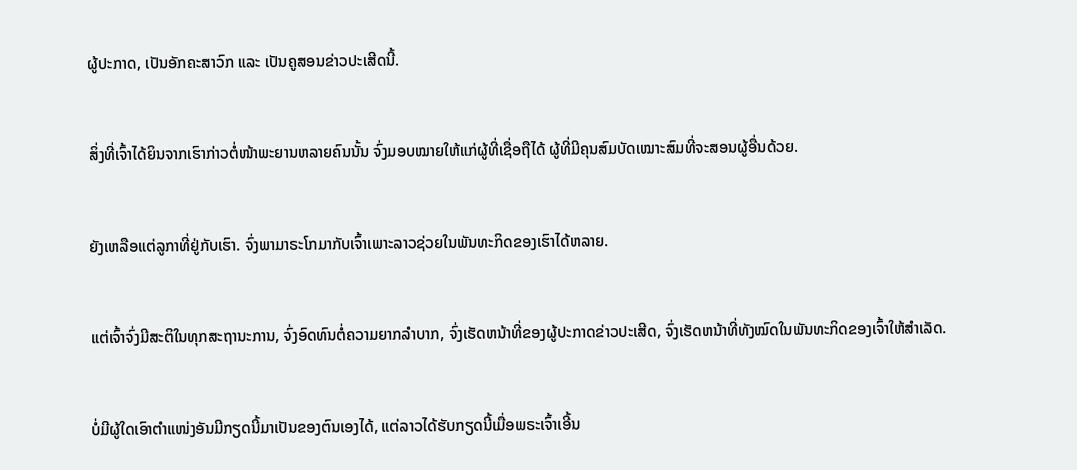ຜູ້ປະກາດ, ເປັນອັກຄະສາວົກ ແລະ ເປັນຄູສອນຂ່າວປະເສີດນີ້.


ສິ່ງທີ່ເຈົ້າໄດ້ຍິນຈາກເຮົາກ່າວຕໍ່ໜ້າພະຍານຫລາຍຄົນນັ້ນ ຈົ່ງມອບໝາຍໃຫ້ແກ່ຜູ້ທີ່ເຊື່ອຖືໄດ້ ຜູ້ທີ່ມີຄຸນສົມບັດເໝາະສົມທີ່ຈະສອນຜູ້ອື່ນດ້ວຍ.


ຍັງເຫລືອແຕ່ລູກາທີ່ຢູ່ກັບເຮົາ. ຈົ່ງພາມາຣະໂກມາກັບເຈົ້າເພາະລາວຊ່ວຍໃນພັນທະກິດຂອງເຮົາໄດ້ຫລາຍ.


ແຕ່ເຈົ້າຈົ່ງມີສະຕິໃນທຸກສະຖານະການ, ຈົ່ງອົດທົນຕໍ່ຄວາມຍາກລຳບາກ, ຈົ່ງເຮັດຫນ້າທີ່ຂອງຜູ້ປະກາດຂ່າວປະເສີດ, ຈົ່ງເຮັດຫນ້າທີ່ທັງໝົດໃນພັນທະກິດຂອງເຈົ້າໃຫ້ສຳເລັດ.


ບໍ່ມີຜູ້ໃດເອົາຕຳແໜ່ງອັນມີກຽດນີ້ມາເປັນຂອງຕົນເອງໄດ້, ແຕ່ລາວໄດ້ຮັບກຽດນີ້ເມື່ອພຣະເຈົ້າເອີ້ນ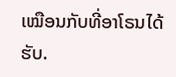ເໝືອນກັບທີ່ອາໂຣນໄດ້ຮັບ.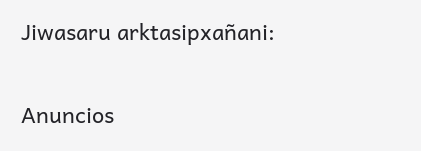Jiwasaru arktasipxañani:

Anuncios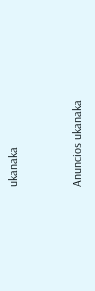ukanaka


Anuncios ukanaka